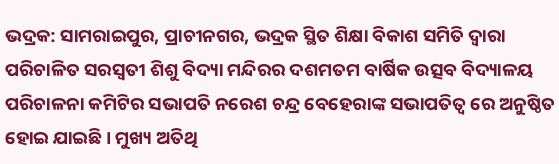ଭଦ୍ରକ: ସାମରାଇପୁର, ପ୍ରାଚୀନଗର, ଭଦ୍ରକ ସ୍ଥିତ ଶିକ୍ଷା ବିକାଶ ସମିତି ଦ୍ୱାରା ପରିଚାଳିତ ସରସ୍ୱତୀ ଶିଶୁ ବିଦ୍ୟା ମନ୍ଦିରର ଦଶମତମ ବାର୍ଷିକ ଉତ୍ସବ ବିଦ୍ୟାଳୟ ପରିଚାଳନା କମିଟିର ସଭାପତି ନରେଶ ଚନ୍ଦ୍ର ବେହେରାଙ୍କ ସଭାପତିତ୍ୱ ରେ ଅନୁଷ୍ଠିତ ହୋଇ ଯାଇଛି । ମୁଖ୍ୟ ଅତିଥି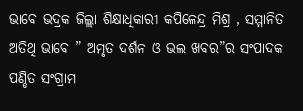ଭାବେ ଭଦ୍ରକ ଜିଲ୍ଲା ଶିକ୍ଷାଧିକାରୀ କପିଳେନ୍ଦ୍ର ମିଶ୍ର , ସମ୍ମାନିତ ଅତିଥି ଭାବେ ” ଅମୃତ ଦର୍ଶନ ଓ ଭଲ ଖବର”ର ସଂପାଦକ ପଣ୍ଡିତ ସଂଗ୍ରାମ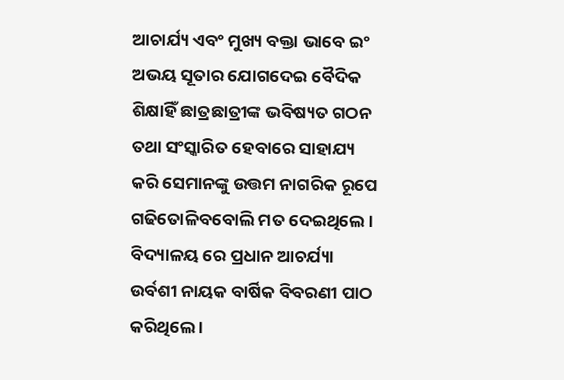ଆଚାର୍ଯ୍ୟ ଏବଂ ମୁଖ୍ୟ ବକ୍ତା ଭାବେ ଇଂ ଅଭୟ ସୂତାର ଯୋଗଦେଇ ବୈଦିକ ଶିକ୍ଷାହିଁ ଛାତ୍ରଛାତ୍ରୀଙ୍କ ଭବିଷ୍ୟତ ଗଠନ ତଥା ସଂସ୍କାରିତ ହେବାରେ ସାହାଯ୍ୟ କରି ସେମାନଙ୍କୁ ଉତ୍ତମ ନାଗରିକ ରୂପେ ଗଢିତୋଳିବବୋଲି ମତ ଦେଇଥିଲେ । ବିଦ୍ୟାଳୟ ରେ ପ୍ରଧାନ ଆଚର୍ଯ୍ୟା ଉର୍ବଶୀ ନାୟକ ବାର୍ଷିକ ବିବରଣୀ ପାଠ କରିଥିଲେ ।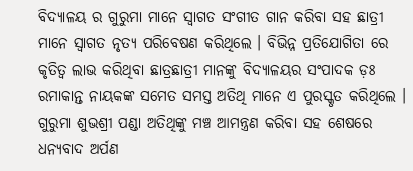ବିଦ୍ୟାଳୟ ର ଗୁରୁମା ମାନେ ସ୍ୱାଗତ ସଂଗୀତ ଗାନ କରିବା ସହ ଛାତ୍ରୀ ମାନେ ସ୍ୱାଗତ ନୃତ୍ୟ ପରିବେଷଣ କରିଥିଲେ । ବିଭିନ୍ନ ପ୍ରତିଯୋଗିତା ରେ କୃତିତ୍ୱ ଲାଭ କରିଥିବା ଛାତ୍ରଛାତ୍ରୀ ମାନଙ୍କୁ ବିଦ୍ୟାଳୟର ସଂପାଦକ ଡ଼ଃ ରମାକାନ୍ତ ନାୟକଙ୍କ ସମେତ ସମସ୍ତ ଅତିଥି ମାନେ ଏ ପୁରସ୍କୃତ କରିଥିଲେ । ଗୁରୁମା ଶୁଭଶ୍ରୀ ପଣ୍ଡା ଅତିଥିଙ୍କୁ ମଞ୍ଚ ଆମନ୍ତ୍ରଣ କରିବା ସହ ଶେଷରେ ଧନ୍ୟବାଦ ଅର୍ପଣ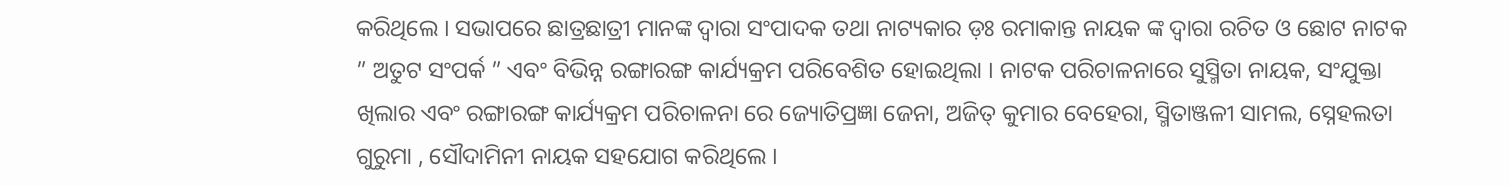କରିଥିଲେ । ସଭାପରେ ଛାତ୍ରଛାତ୍ରୀ ମାନଙ୍କ ଦ୍ୱାରା ସଂପାଦକ ତଥା ନାଟ୍ୟକାର ଡ଼ଃ ରମାକାନ୍ତ ନାୟକ ଙ୍କ ଦ୍ୱାରା ରଚିତ ଓ ଛୋଟ ନାଟକ ” ଅତୁଟ ସଂପର୍କ ” ଏବଂ ବିଭିନ୍ନ ରଙ୍ଗାରଙ୍ଗ କାର୍ଯ୍ୟକ୍ରମ ପରିବେଶିତ ହୋଇଥିଲା । ନାଟକ ପରିଚାଳନାରେ ସୁସ୍ମିତା ନାୟକ, ସଂଯୁକ୍ତା ଖିଲାର ଏବଂ ରଙ୍ଗାରଙ୍ଗ କାର୍ଯ୍ୟକ୍ରମ ପରିଚାଳନା ରେ ଜ୍ୟୋତିପ୍ରଜ୍ଞା ଜେନା, ଅଜିତ୍ କୁମାର ବେହେରା, ସ୍ମିତାଞ୍ଜଳୀ ସାମଲ, ସ୍ନେହଲତା ଗୁରୁମା , ସୌଦାମିନୀ ନାୟକ ସହଯୋଗ କରିଥିଲେ ।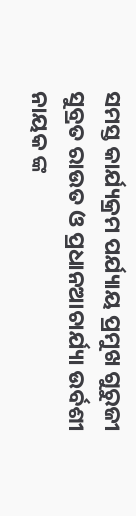ସମସ୍ତ କାର୍ଯ୍ୟକ୍ରମ ପର୍ଯ୍ୟାୟ ପ୍ରମୁଖ ଗୁରୁଜୀ ସୁବ୍ରତ ରାଉତ ଓ ପ୍ରଧାନଆଚାର୍ଯ୍ୟା ଉର୍ବଶୀ ନାୟକ ଙ୍କ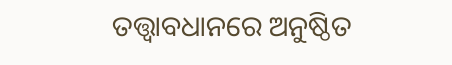ତତ୍ତ୍ୱାବଧାନରେ ଅନୁଷ୍ଠିତ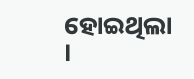ହୋଇଥିଲା ।